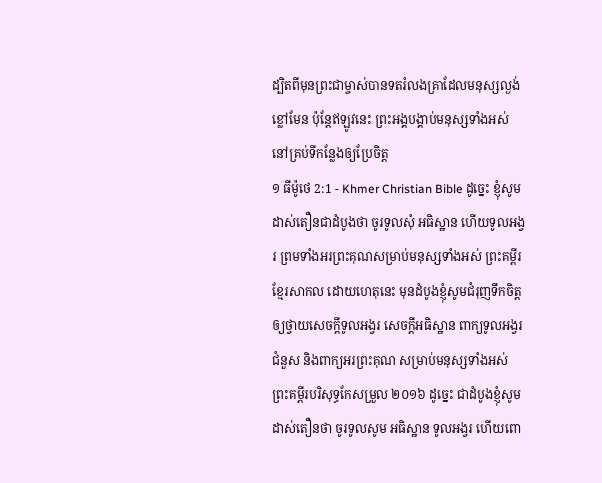ដ្បិតពីមុនព្រះជាម្ចាស់បានទតរំលងគ្រាដែលមនុស្សល្ងង់ខ្លៅមែន ប៉ុន្ដែឥឡូវនេះ ព្រះអង្គបង្គាប់មនុស្សទាំងអស់នៅគ្រប់ទីកន្លែងឲ្យប្រែចិត្ត
១ ធីម៉ូថេ 2:1 - Khmer Christian Bible ដូច្នេះ ខ្ញុំសូមដាស់តឿនជាដំបូងថា ចូរទូលសុំ អធិស្ឋាន ហើយទូលអង្វរ ព្រមទាំងអរព្រះគុណសម្រាប់មនុស្សទាំងអស់ ព្រះគម្ពីរខ្មែរសាកល ដោយហេតុនេះ មុនដំបូងខ្ញុំសូមជំរុញទឹកចិត្តឲ្យថ្វាយសេចក្ដីទូលអង្វរ សេចក្ដីអធិស្ឋាន ពាក្យទូលអង្វរជំនួស និងពាក្យអរព្រះគុណ សម្រាប់មនុស្សទាំងអស់ ព្រះគម្ពីរបរិសុទ្ធកែសម្រួល ២០១៦ ដូច្នេះ ជាដំបូងខ្ញុំសូមដាស់តឿនថា ចូរទូលសូម អធិស្ឋាន ទូលអង្វរ ហើយពោ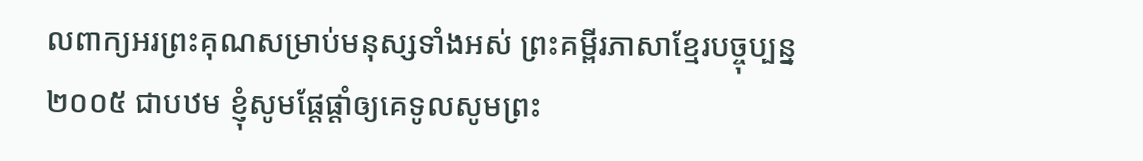លពាក្យអរព្រះគុណសម្រាប់មនុស្សទាំងអស់ ព្រះគម្ពីរភាសាខ្មែរបច្ចុប្បន្ន ២០០៥ ជាបឋម ខ្ញុំសូមផ្ដែផ្ដាំឲ្យគេទូលសូមព្រះ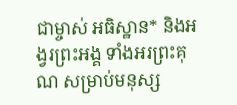ជាម្ចាស់ អធិស្ឋាន* និងអង្វរព្រះអង្គ ទាំងអរព្រះគុណ សម្រាប់មនុស្ស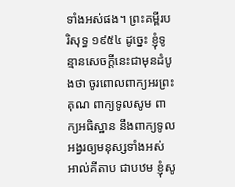ទាំងអស់ផង។ ព្រះគម្ពីរបរិសុទ្ធ ១៩៥៤ ដូច្នេះ ខ្ញុំទូន្មានសេចក្ដីនេះជាមុនដំបូងថា ចូរពោលពាក្យអរព្រះគុណ ពាក្យទូលសូម ពាក្យអធិស្ឋាន នឹងពាក្យទូលអង្វរឲ្យមនុស្សទាំងអស់ អាល់គីតាប ជាបឋម ខ្ញុំសូ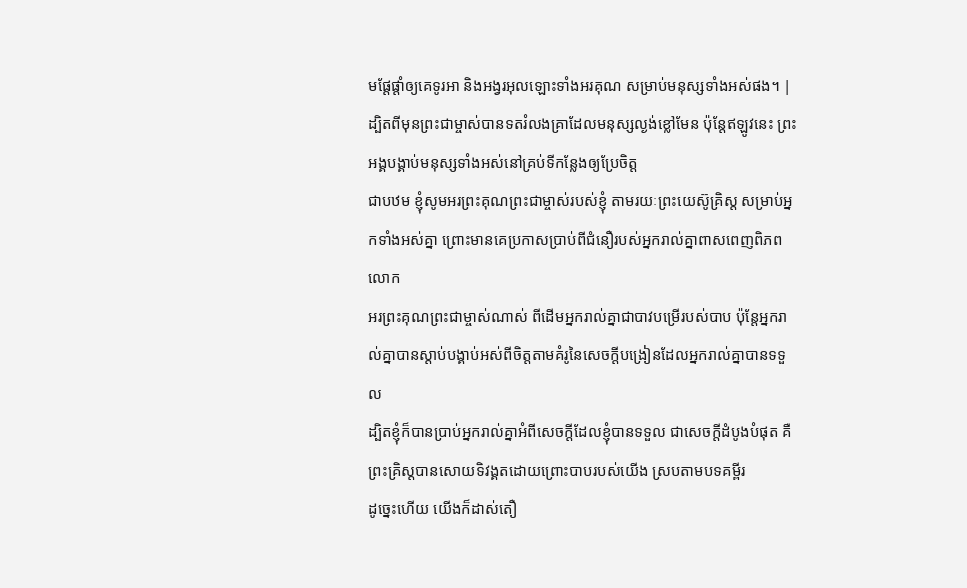មផ្ដែផ្ដាំឲ្យគេទូរអា និងអង្វរអុលឡោះទាំងអរគុណ សម្រាប់មនុស្សទាំងអស់ផង។ |
ដ្បិតពីមុនព្រះជាម្ចាស់បានទតរំលងគ្រាដែលមនុស្សល្ងង់ខ្លៅមែន ប៉ុន្ដែឥឡូវនេះ ព្រះអង្គបង្គាប់មនុស្សទាំងអស់នៅគ្រប់ទីកន្លែងឲ្យប្រែចិត្ត
ជាបឋម ខ្ញុំសូមអរព្រះគុណព្រះជាម្ចាស់របស់ខ្ញុំ តាមរយៈព្រះយេស៊ូគ្រិស្ដ សម្រាប់អ្នកទាំងអស់គ្នា ព្រោះមានគេប្រកាសប្រាប់ពីជំនឿរបស់អ្នករាល់គ្នាពាសពេញពិភពលោក
អរព្រះគុណព្រះជាម្ចាស់ណាស់ ពីដើមអ្នករាល់គ្នាជាបាវបម្រើរបស់បាប ប៉ុន្ដែអ្នករាល់គ្នាបានស្ដាប់បង្គាប់អស់ពីចិត្តតាមគំរូនៃសេចក្ដីបង្រៀនដែលអ្នករាល់គ្នាបានទទួល
ដ្បិតខ្ញុំក៏បានប្រាប់អ្នករាល់គ្នាអំពីសេចក្ដីដែលខ្ញុំបានទទួល ជាសេចក្ដីដំបូងបំផុត គឺព្រះគ្រិស្ដបានសោយទិវង្គតដោយព្រោះបាបរបស់យើង ស្របតាមបទគម្ពីរ
ដូច្នេះហើយ យើងក៏ដាស់តឿ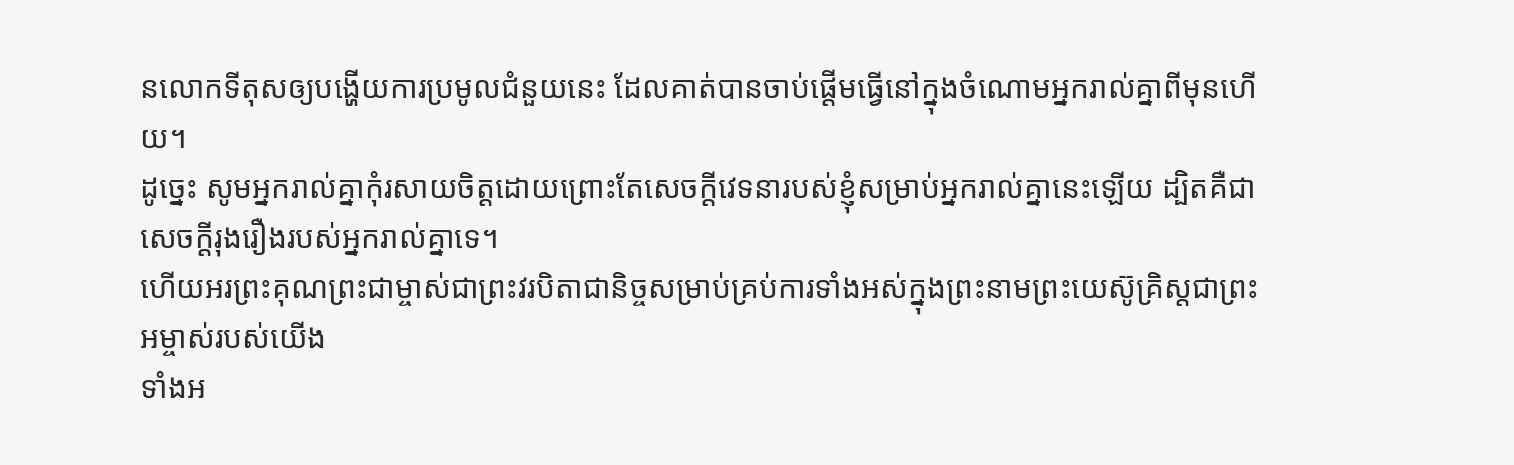នលោកទីតុសឲ្យបង្ហើយការប្រមូលជំនួយនេះ ដែលគាត់បានចាប់ផ្ដើមធ្វើនៅក្នុងចំណោមអ្នករាល់គ្នាពីមុនហើយ។
ដូច្នេះ សូមអ្នករាល់គ្នាកុំរសាយចិត្ដដោយព្រោះតែសេចក្ដីវេទនារបស់ខ្ញុំសម្រាប់អ្នករាល់គ្នានេះឡើយ ដ្បិតគឺជាសេចក្ដីរុងរឿងរបស់អ្នករាល់គ្នាទេ។
ហើយអរព្រះគុណព្រះជាម្ចាស់ជាព្រះវរបិតាជានិច្ចសម្រាប់គ្រប់ការទាំងអស់ក្នុងព្រះនាមព្រះយេស៊ូគ្រិស្ដជាព្រះអម្ចាស់របស់យើង
ទាំងអ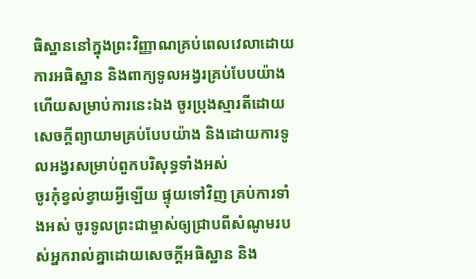ធិស្ឋាននៅក្នុងព្រះវិញ្ញាណគ្រប់ពេលវេលាដោយការអធិស្ឋាន និងពាក្យទូលអង្វរគ្រប់បែបយ៉ាង ហើយសម្រាប់ការនេះឯង ចូរប្រុងស្មារតីដោយសេចក្ដីព្យាយាមគ្រប់បែបយ៉ាង និងដោយការទូលអង្វរសម្រាប់ពួកបរិសុទ្ធទាំងអស់
ចូរកុំខ្វល់ខ្វាយអ្វីឡើយ ផ្ទុយទៅវិញ គ្រប់ការទាំងអស់ ចូរទូលព្រះជាម្ចាស់ឲ្យជ្រាបពីសំណូមរបស់អ្នករាល់គ្នាដោយសេចក្ដីអធិស្ឋាន និង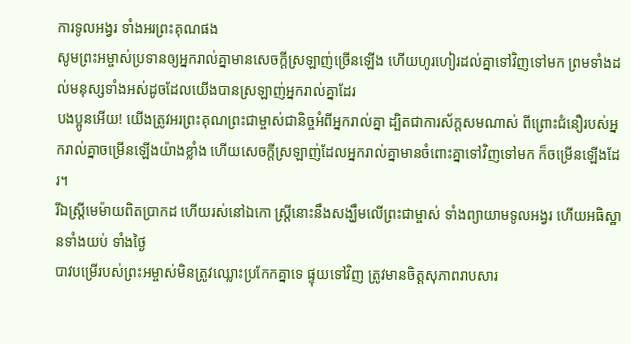ការទូលអង្វរ ទាំងអរព្រះគុណផង
សូមព្រះអម្ចាស់ប្រទានឲ្យអ្នករាល់គ្នាមានសេចក្ដីស្រឡាញ់ច្រើនឡើង ហើយហូរហៀរដល់គ្នាទៅវិញទៅមក ព្រមទាំងដល់មនុស្សទាំងអស់ដូចដែលយើងបានស្រឡាញ់អ្នករាល់គ្នាដែរ
បងប្អូនអើយ! យើងត្រូវអរព្រះគុណព្រះជាម្ចាស់ជានិច្ចអំពីអ្នករាល់គ្នា ដ្បិតជាការស័ក្តសមណាស់ ពីព្រោះជំនឿរបស់អ្នករាល់គ្នាចម្រើនឡើងយ៉ាងខ្លាំង ហើយសេចក្ដីស្រឡាញ់ដែលអ្នករាល់គ្នាមានចំពោះគ្នាទៅវិញទៅមក ក៏ចម្រើនឡើងដែរ។
រីឯស្រ្ដីមេម៉ាយពិតប្រាកដ ហើយរស់នៅឯកោ ស្រ្ដីនោះនឹងសង្ឃឹមលើព្រះជាម្ចាស់ ទាំងព្យាយាមទូលអង្វរ ហើយអធិស្ឋានទាំងយប់ ទាំងថ្ងៃ
បាវបម្រើរបស់ព្រះអម្ចាស់មិនត្រូវឈ្លោះប្រកែកគ្នាទេ ផ្ទុយទៅវិញ ត្រូវមានចិត្ដសុភាពរាបសារ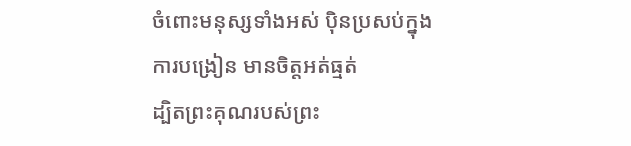ចំពោះមនុស្សទាំងអស់ ប៉ិនប្រសប់ក្នុងការបង្រៀន មានចិត្តអត់ធ្មត់
ដ្បិតព្រះគុណរបស់ព្រះ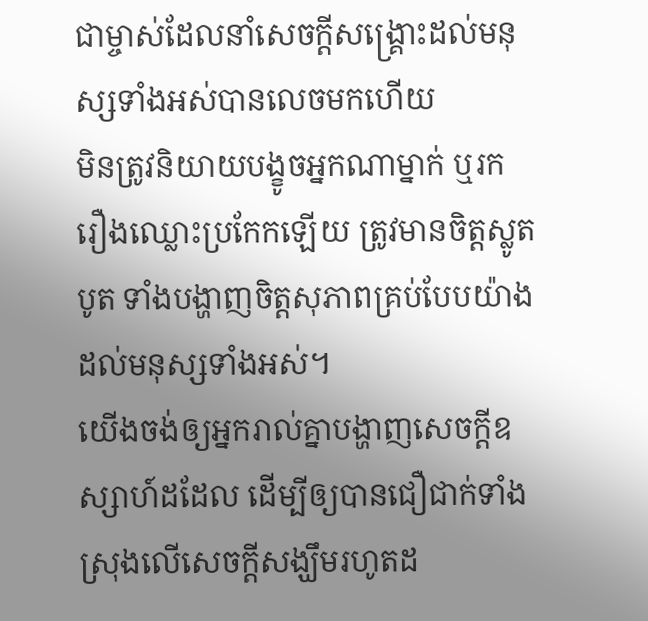ជាម្ចាស់ដែលនាំសេចក្ដីសង្គ្រោះដល់មនុស្សទាំងអស់បានលេចមកហើយ
មិនត្រូវនិយាយបង្ខូចអ្នកណាម្នាក់ ឬរករឿងឈ្លោះប្រកែកឡើយ ត្រូវមានចិត្តស្លូតបូត ទាំងបង្ហាញចិត្ដសុភាពគ្រប់បែបយ៉ាងដល់មនុស្សទាំងអស់។
យើងចង់ឲ្យអ្នករាល់គ្នាបង្ហាញសេចក្តីឧស្សាហ៍ដដែល ដើម្បីឲ្យបានជឿជាក់ទាំងស្រុងលើសេចក្ដីសង្ឃឹមរហូតដ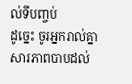ល់ទីបញ្ចប់
ដូច្នេះ ចូរអ្នករាល់គ្នាសារភាពបាបដល់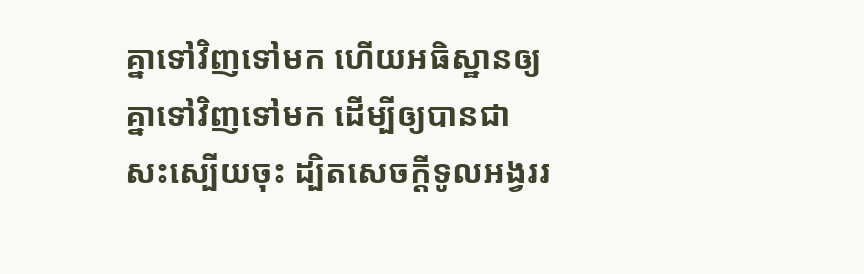គ្នាទៅវិញទៅមក ហើយអធិស្ឋានឲ្យគ្នាទៅវិញទៅមក ដើម្បីឲ្យបានជាសះស្បើយចុះ ដ្បិតសេចក្ដីទូលអង្វររ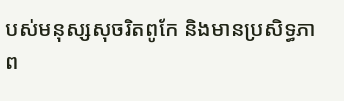បស់មនុស្សសុចរិតពូកែ និងមានប្រសិទ្ធភាព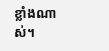ខ្លាំងណាស់។